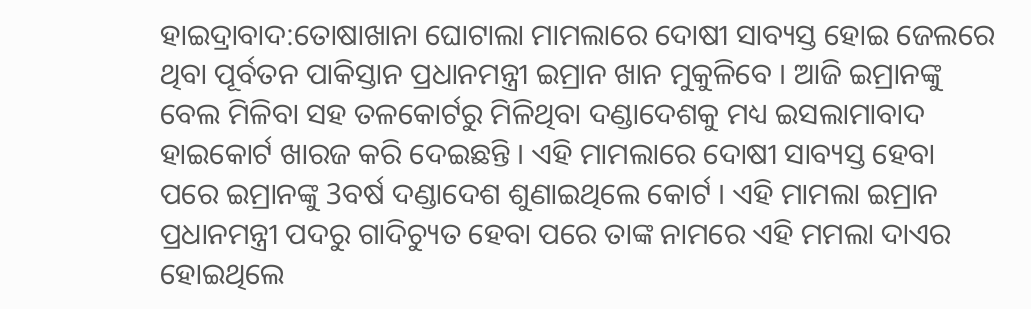ହାଇଦ୍ରାବାଦ:ତୋଷାଖାନା ଘୋଟାଲା ମାମଲାରେ ଦୋଷୀ ସାବ୍ୟସ୍ତ ହୋଇ ଜେଲରେ ଥିବା ପୂର୍ବତନ ପାକିସ୍ତାନ ପ୍ରଧାନମନ୍ତ୍ରୀ ଇମ୍ରାନ ଖାନ ମୁକୁଳିବେ । ଆଜି ଇମ୍ରାନଙ୍କୁ ବେଲ ମିଳିବା ସହ ତଳକୋର୍ଟରୁ ମିଳିଥିବା ଦଣ୍ଡାଦେଶକୁ ମଧ୍ୟ ଇସଲାମାବାଦ ହାଇକୋର୍ଟ ଖାରଜ କରି ଦେଇଛନ୍ତି । ଏହି ମାମଲାରେ ଦୋଷୀ ସାବ୍ୟସ୍ତ ହେବା ପରେ ଇମ୍ରାନଙ୍କୁ 3ବର୍ଷ ଦଣ୍ଡାଦେଶ ଶୁଣାଇଥିଲେ କୋର୍ଟ । ଏହି ମାମଲା ଇମ୍ରାନ ପ୍ରଧାନମନ୍ତ୍ରୀ ପଦରୁ ଗାଦିଚ୍ୟୁତ ହେବା ପରେ ତାଙ୍କ ନାମରେ ଏହି ମମଲା ଦାଏର ହୋଇଥିଲେ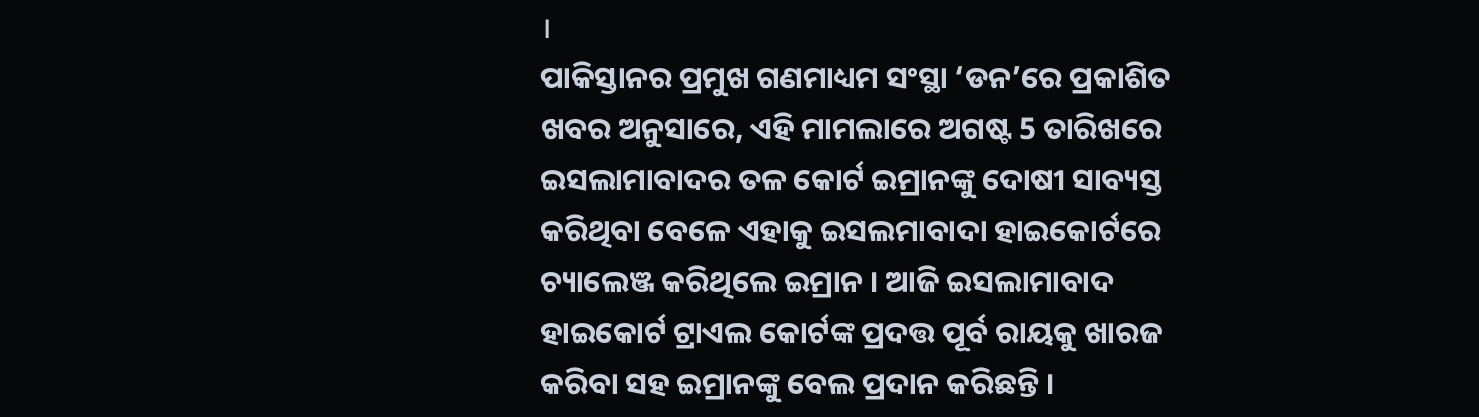।
ପାକିସ୍ତାନର ପ୍ରମୁଖ ଗଣମାଧ୍ୟମ ସଂସ୍ଥା ‘ଡନ’ରେ ପ୍ରକାଶିତ ଖବର ଅନୁସାରେ, ଏହି ମାମଲାରେ ଅଗଷ୍ଟ 5 ତାରିଖରେ ଇସଲାମାବାଦର ତଳ କୋର୍ଟ ଇମ୍ରାନଙ୍କୁ ଦୋଷୀ ସାବ୍ୟସ୍ତ କରିଥିବା ବେଳେ ଏହାକୁ ଇସଲମାବାଦା ହାଇକୋର୍ଟରେ ଚ୍ୟାଲେଞ୍ଜ କରିଥିଲେ ଇମ୍ରାନ । ଆଜି ଇସଲାମାବାଦ ହାଇକୋର୍ଟ ଟ୍ରାଏଲ କୋର୍ଟଙ୍କ ପ୍ରଦତ୍ତ ପୂର୍ବ ରାୟକୁ ଖାରଜ କରିବା ସହ ଇମ୍ରାନଙ୍କୁ ବେଲ ପ୍ରଦାନ କରିଛନ୍ତି ।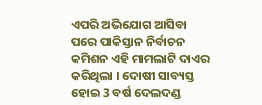ଏପରି ଅଭିଯୋଗ ଆସିବା ପରେ ପାକିସ୍ତାନ ନିର୍ବାଚନ କମିଶନ ଏହି ମାମଲାଟି ଦାଏର କରିଥିଲା । ଦୋଷୀ ସାବ୍ୟସ୍ତ ହୋଇ 3 ବର୍ଷ ଦେଲଦଣ୍ଡ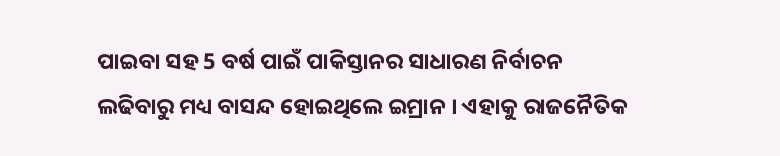ପାଇବା ସହ 5 ବର୍ଷ ପାଇଁ ପାକିସ୍ତାନର ସାଧାରଣ ନିର୍ବାଚନ ଲଢିବାରୁ ମଧ୍ୟ ବାସନ୍ଦ ହୋଇଥିଲେ ଇମ୍ରାନ । ଏହାକୁ ରାଜନୈତିକ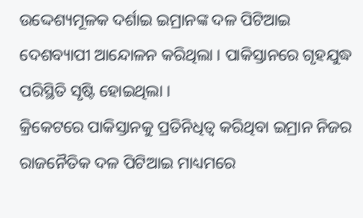ଉଦ୍ଦେଶ୍ୟମୂଳକ ଦର୍ଶାଇ ଇମ୍ରାନଙ୍କ ଦଳ ପିଟିଆଇ ଦେଶବ୍ୟାପୀ ଆନ୍ଦୋଳନ କରିଥିଲା । ପାକିସ୍ତାନରେ ଗୃହଯୁଦ୍ଧ ପରିସ୍ଥିତି ସୃଷ୍ଟି ହୋଇଥିଲା ।
କ୍ରିକେଟରେ ପାକିସ୍ତାନକୁ ପ୍ରତିନିଧିତ୍ବ କରିଥିବା ଇମ୍ରାନ ନିଜର ରାଜନୈତିକ ଦଳ ପିଟିଆଇ ମାଧ୍ୟମରେ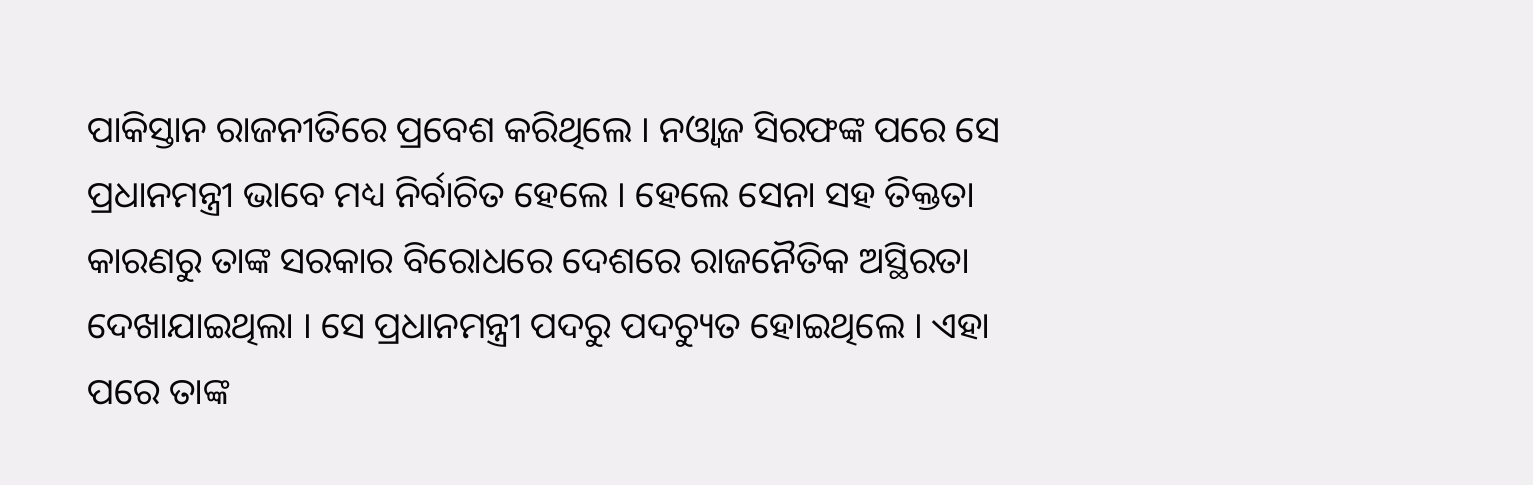ପାକିସ୍ତାନ ରାଜନୀତିରେ ପ୍ରବେଶ କରିଥିଲେ । ନଓ୍ବାଜ ସିରଫଙ୍କ ପରେ ସେ ପ୍ରଧାନମନ୍ତ୍ରୀ ଭାବେ ମଧ୍ୟ ନିର୍ବାଚିତ ହେଲେ । ହେଲେ ସେନା ସହ ତିକ୍ତତା କାରଣରୁ ତାଙ୍କ ସରକାର ବିରୋଧରେ ଦେଶରେ ରାଜନୈତିକ ଅସ୍ଥିରତା ଦେଖାଯାଇଥିଲା । ସେ ପ୍ରଧାନମନ୍ତ୍ରୀ ପଦରୁ ପଦଚ୍ୟୁତ ହୋଇଥିଲେ । ଏହା ପରେ ତାଙ୍କ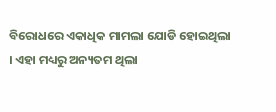ବିରୋଧରେ ଏକାଧିକ ମାମଲା ଯୋଡି ହୋଇଥିଲା । ଏହା ମଧ୍ୟରୁ ଅନ୍ୟତମ ଥିଲା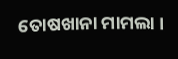ତୋଷଖାନା ମାମଲା ।